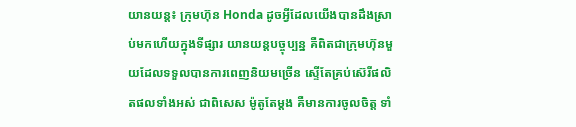យានយន្ដ៖ ក្រុមហ៊ុន Honda ដូចអ្វីដែលយើងបានដឹងស្រាប់មកហើយក្នុងទីផ្សារ យានយន្ដបច្ចុប្បន្ន គឺពិតជាក្រុមហ៊ុនមួយដែលទទួលបានការពេញនិយមច្រើន ស្ទើតែគ្រប់ស៊េរីផលិតផលទាំងអស់ ជាពិសេស ម៉ូតូតែម្ដង គឺមានការចូលចិត្ដ ទាំ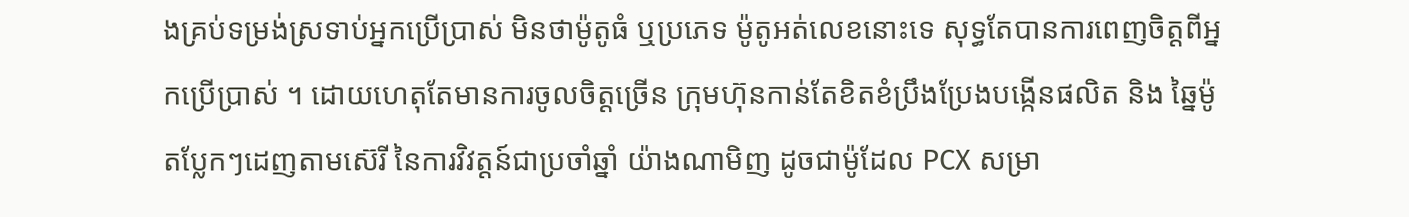ងគ្រប់ទម្រង់ស្រទាប់អ្នកប្រើប្រាស់ មិនថាម៉ូតូធំ ឬប្រភេទ ម៉ូតូអត់លេខនោះទេ សុទ្ធតែបានការពេញចិត្ដពីអ្នកប្រើប្រាស់ ។ ដោយហេតុតែមានការចូលចិត្ដច្រើន ក្រុមហ៊ុនកាន់តែខិតខំប្រឹងប្រែងបង្កើនផលិត និង ឆ្នៃម៉ូតប្លែកៗដេញតាមស៊េរី នៃការវិវត្ដន៍ជាប្រចាំឆ្នាំ យ៉ាងណាមិញ ដូចជាម៉ូដែល PCX សម្រា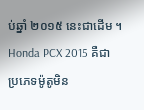ប់ឆ្នាំ ២០១៥ នេះជាដើម ។
Honda PCX 2015 គឺជាប្រភេទម៉ូតូមិន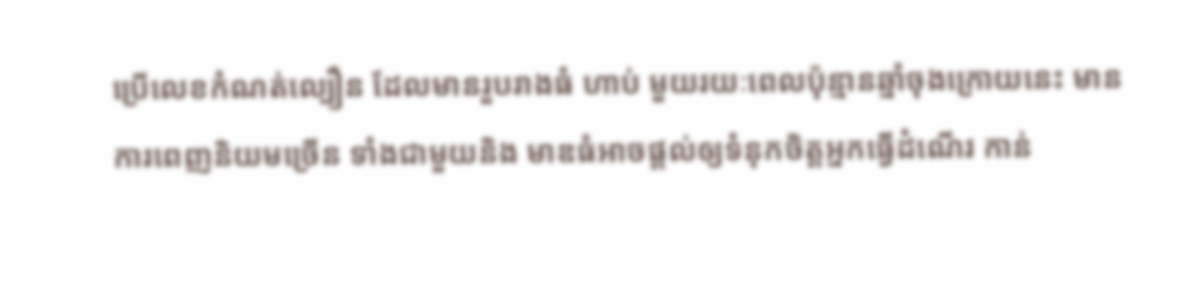ប្រើលេខកំណត់ល្បឿន ដែលមានរួបរាងធំ ហាប់ មួយរយៈពេលប៉ុន្មានឆ្នាំចុងក្រោយនេះ មានការពេញនិយមច្រើន ទាំងជាមួយនិង មាឌធំអាចផ្ដល់ឲ្យទំនុកចិត្ដអ្នកធ្វើដំណើរ កាន់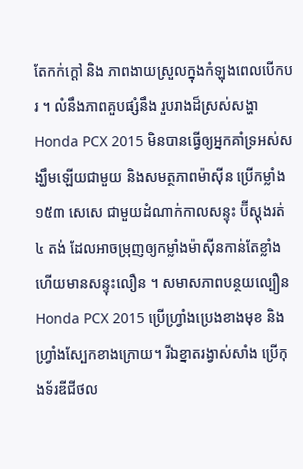តែកក់ក្ដៅ និង ភាពងាយស្រួលក្នុងកំឡុងពេលបើកបរ ។ លំនឹងភាពគួបផ្សំនឹង រួបរាងដ៏ស្រស់សង្ហា Honda PCX 2015 មិនបានធ្វើឲ្យអ្នកគាំទ្រអស់សង្ឃឹមឡើយជាមួយ និងសមត្ថភាពម៉ាស៊ីន ប្រើកម្លាំង ១៥៣ សេសេ ជាមួយដំណាក់កាលសន្ទុះ ប៊ីស្តុងរត់ ៤ តង់ ដែលអាចម្រុញឲ្យកម្លាំងម៉ាស៊ីនកាន់តែខ្លាំង ហើយមានសន្ទុះលឿន ។ សមាសភាពបន្ថយល្បឿន Honda PCX 2015 ប្រើហ្រ្វាំងប្រេងខាងមុខ និង ហ្វ្រាំងស្បែកខាងក្រោយ។ រីឯខ្នាតរង្វាស់សាំង ប្រើកុងទ័រឌីជីថល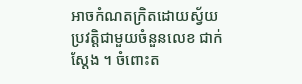អាចកំណតក្រិតដោយស្វ័យប្រវត្ដិជាមួយចំនួនលេខ ជាក់ស្ដែង ។ ចំពោះត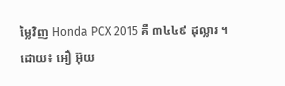ម្លៃវិញ Honda PCX 2015 គឺ ៣៤៤៩ ដុល្លារ ។
ដោយ៖ អឿ អ៊ុយ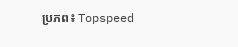ប្រភព៖ Topspeed